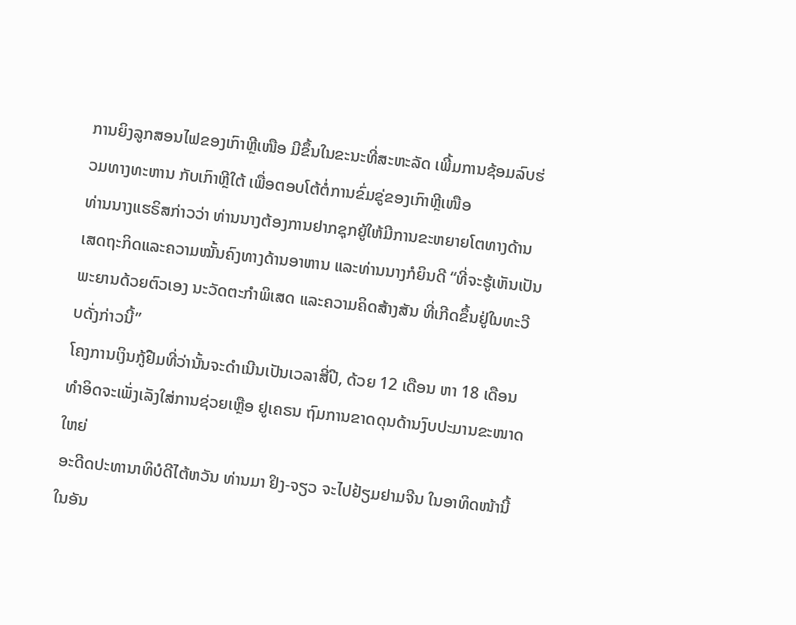ການຍິງລູກສອນໄຟຂອງເກົາຫຼີເໜືອ ມີຂຶ້ນໃນຂະນະທີ່ສະຫະລັດ ເພີ້ມການຊ້ອມລົບຮ່ວມທາງທະຫານ ກັບເກົາຫຼີໃຕ້ ເພື່ອຕອບໂຕ້ຕໍ່ການຂົ່ມຂູ່ຂອງເກົາຫຼີເໜືອ
ທ່ານນາງແຮຣິສກ່າວວ່າ ທ່ານນາງຕ້ອງການຢາກຊຸກຍູ້ໃຫ້ມີການຂະຫຍາຍໂຕທາງດ້ານເສດຖະກິດແລະຄວາມໝັ້ນຄົງທາງດ້ານອາຫານ ແລະທ່ານນາງກໍຍິນດີ “ທີ່ຈະຮູ້ເຫັນເປັນພະຍານດ້ວຍຕົວເອງ ນະວັດຕະກຳພິເສດ ແລະຄວາມຄິດສ້າງສັນ ທີ່ເກີດຂຶ້ນຢູ່ໃນທະວີບດັ່ງກ່າວນີ້”
ໂຄງການເງິນກູ້ຢືມທີ່ວ່ານັ້ນຈະດຳເນີນເປັນເວລາສີ່ປີ, ດ້ວຍ 12 ເດືອນ ຫາ 18 ເດືອນທຳອິດຈະເພັ່ງເລັງໃສ່ການຊ່ວຍເຫຼືອ ຢູເຄຣນ ຖົມການຂາດດຸນດ້ານງົບປະມານຂະໜາດໃຫຍ່
ອະດີດປະທານາທິບໍດີໄຕ້ຫວັນ ທ່ານມາ ຢິງ-ຈຽວ ຈະໄປຢ້ຽມຢາມຈີນ ໃນອາທິດໜ້ານີ້ ໃນອັນ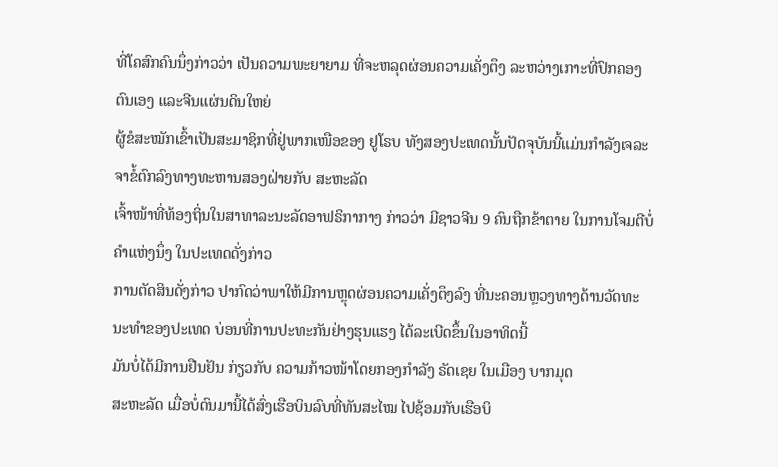ທີ່ໂຄສົກຄົນນຶ່ງກ່າວວ່າ ເປັນຄວາມພະຍາຍາມ ທີ່ຈະຫລຸດຜ່ອນຄວາມເຄັ່ງຕຶງ ລະຫວ່າງເກາະທີ່ປົກຄອງຕົນເອງ ແລະຈີນແຜ່ນດິນໃຫຍ່
ຜູ້ຂໍສະໝັກເຂົ້າເປັນສະມາຊິກທີ່ຢູ່ພາກເໜືອຂອງ ຢູໂຣບ ທັງສອງປະເທດນັ້ນປັດຈຸບັນນີ້ແມ່ນກຳລັງເຈລະຈາຂໍ້ຕົກລົງທາງທະຫານສອງຝ່າຍກັບ ສະຫະລັດ
ເຈົ້າໜ້າທີ່ທ້ອງຖິ່ນໃນສາທາລະນະລັດອາຟຣິກາກາງ ກ່າວວ່າ ມີຊາວຈີນ 9 ຄົນຖືກຂ້າຕາຍ ໃນການໂຈມຕີບໍ່ຄຳແຫ່ງນຶ່ງ ໃນປະເທດດັ່ງກ່າວ
ການຕັດສິນດັ່ງກ່າວ ປາກົດວ່າພາໃຫ້ມີການຫຼຸດຜ່ອນຄວາມເຄັ່ງຕຶງລົງ ທີ່ນະຄອນຫຼວງທາງດ້ານວັດທະນະທຳຂອງປະເທດ ບ່ອນທີ່ການປະທະກັນຢ່າງຮຸນແຮງ ໄດ້ລະເບີດຂຶ້ນໃນອາທິດນີ້
ມັນບໍ່ໄດ້ມີການຢືນຢັນ ກ່ຽວກັບ ຄວາມກ້າວໜ້າໂດຍກອງກຳລັງ ຣັດເຊຍ ໃນເມືອງ ບາກມຸດ
ສະຫະລັດ ເມື່ອບໍ່ດົນມານີ້ໄດ້ສົ່ງເຮືອບິນລົບທີ່ທັນສະໄໝ ໄປຊ້ອມກັບເຮືອບິ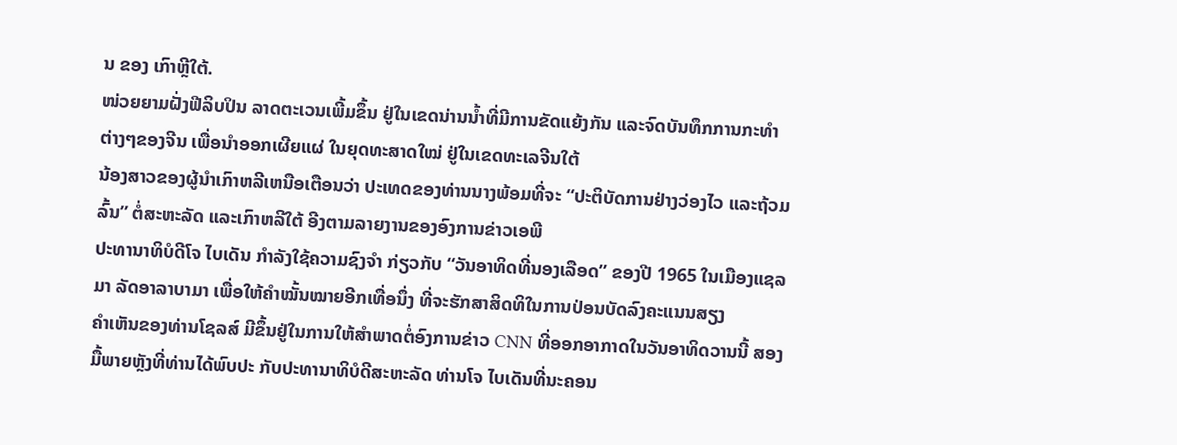ນ ຂອງ ເກົາຫຼີໃຕ້.
ໜ່ວຍຍາມຝັ່ງຟີລິບປິນ ລາດຕະເວນເພີ້ມຂຶ້ນ ຢູ່ໃນເຂດນ່ານນ້ຳທີ່ມີການຂັດແຍ້ງກັນ ແລະຈົດບັນທຶກການກະທຳຕ່າງໆຂອງຈີນ ເພື່ອນຳອອກເຜີຍແຜ່ ໃນຍຸດທະສາດໃໝ່ ຢູ່ໃນເຂດທະເລຈີນໃຕ້
ນ້ອງສາວຂອງຜູ້ນໍາເກົາຫລີເຫນືອເຕືອນວ່າ ປະເທດຂອງທ່ານນາງພ້ອມທີ່ຈະ “ປະຕິບັດການຢ່າງວ່ອງໄວ ແລະຖ້ວມລົ້ນ” ຕໍ່ສະຫະລັດ ແລະເກົາຫລີໃຕ້ ອີງຕາມລາຍງານຂອງອົງການຂ່າວເອພີ
ປະທານາທິບໍດີໂຈ ໄບເດັນ ກຳລັງໃຊ້ຄວາມຊົງຈຳ ກ່ຽວກັບ “ວັນອາທິດທີ່ນອງເລືອດ” ຂອງປີ 1965 ໃນເມືອງແຊລມາ ລັດອາລາບາມາ ເພື່ອໃຫ້ຄຳໝັ້ນໝາຍອີກເທື່ອນຶ່ງ ທີ່ຈະຮັກສາສິດທິໃນການປ່ອນບັດລົງຄະແນນສຽງ
ຄຳເຫັນຂອງທ່ານໂຊລສ໌ ມີຂຶ້ນຢູ່ໃນການໃຫ້ສຳພາດຕໍ່ອົງການຂ່າວ CNN ທີ່ອອກອາກາດໃນວັນອາທິດວານນີ້ ສອງມື້ພາຍຫຼັງທີ່ທ່ານໄດ້ພົບປະ ກັບປະທານາທິບໍດີສະຫະລັດ ທ່ານໂຈ ໄບເດັນທີ່ນະຄອນ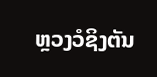ຫຼວງວໍຊິງຕັນ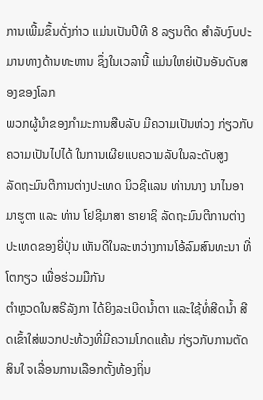ການເພີ້ມຂຶ້ນດັ່ງກ່າວ ແມ່ນເປັນປີທີ 8 ລຽນຕີດ ສຳລັບງົບປະມານທາງດ້ານທະຫານ ຊຶ່ງໃນເວລານີ້ ແມ່ນໃຫຍ່ເປັນອັນດັບສອງຂອງໂລກ
ພວກຜູ້ນຳຂອງກຳມະການສືບລັບ ມີຄວາມເປັນຫ່ວງ ກ່ຽວກັບຄວາມເປັນໄປໄດ້ ໃນການເຜີຍແບຄວາມລັບໃນລະດັບສູງ
ລັດຖະມົນຕີການຕ່າງປະເທດ ນິວຊີແລນ ທ່ານນາງ ນາໄນອາ ມາຮູຕາ ແລະ ທ່ານ ໂຢຊີມາສາ ຮາຍາຊິ ລັດຖະມົນຕີການຕ່າງປະເທດຂອງຍີ່ປຸ່ນ ເຫັນດີໃນລະຫວ່າງການໂອ້ລົມສົນທະນາ ທີ່ໂຕກຽວ ເພື່ອຮ່ວມມືກັນ
ຕຳຫຼວດໃນສຣີລັງກາ ໄດ້ຍິງລະເບີດນ້ຳຕາ ແລະໃຊ້ທໍ່ສີດນ້ຳ ສີດເຂົ້າໃສ່ພວກປະທ້ວງທີ່ມີຄວາມໂກດແຄ້ນ ກ່ຽວກັບການຕັດສິນໃ ຈເລື່ອນການເລືອກຕັ້ງທ້ອງຖິ່ນ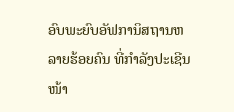ອົບພະຍົບອັຟການິສຖານຫລາຍຮ້ອຍຄົນ ທີ່ກຳລັງປະເຊີນໜ້າ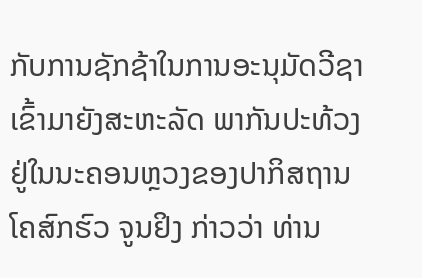ກັບການຊັກຊ້າໃນການອະນຸມັດວີຊາ ເຂົ້າມາຍັງສະຫະລັດ ພາກັນປະທ້ວງ ຢູ່ໃນນະຄອນຫຼວງຂອງປາກິສຖານ
ໂຄສົກຮົວ ຈູນຢິງ ກ່າວວ່າ ທ່ານ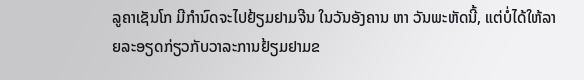ລູຄາເຊັນໂກ ມີກຳນົດຈະໄປຢ້ຽມຢາມຈີນ ໃນວັນອັງຄານ ຫາ ວັນພະຫັດນີ້, ແຕ່ບໍ່ໄດ້ໃຫ້ລາຍລະອຽດກ່ຽວກັບວາລະການຢ້ຽມຢາມຂ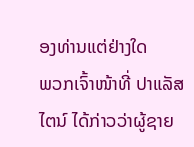ອງທ່ານແຕ່ຢ່າງໃດ
ພວກເຈົ້າໜ້າທີ່ ປາແລັສໄຕນ໌ ໄດ້ກ່າວວ່າຜູ້ຊາຍ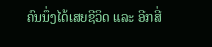ຄົນນຶ່ງໄດ້ເສຍຊີວິດ ແລະ ອີກສີ່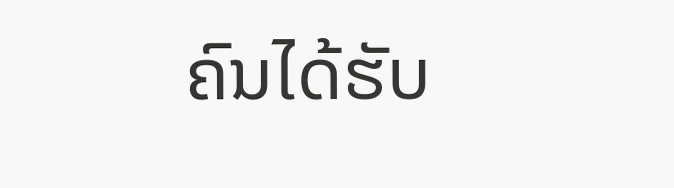ຄົນໄດ້ຮັບ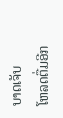ບາດເຈັບ
ໂຫລດຕື່ມອີກ